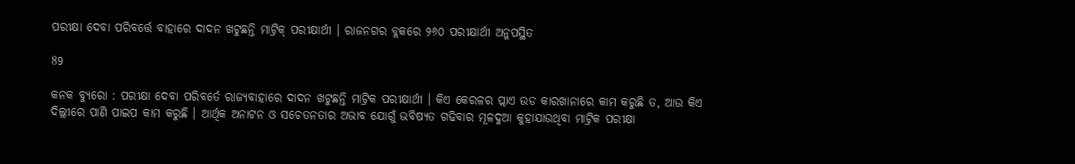ପରୀକ୍ଷା ଦେବା ପରିବର୍ତ୍ତେ ବାହାରେ ଦାଦନ ଖଟୁଛନ୍ତି ମାଟ୍ରିକ୍ ପରୀକ୍ଷାର୍ଥୀ । ରାଜନଗର ବ୍ଲକରେ ୨୬୦ ପରୀକ୍ଷାର୍ଥୀ ଅନୁପସ୍ଥିତ

89

କନକ ବ୍ୟୁରୋ : ପରୀକ୍ଷା ଦେବା ପରିବର୍ତେ ରାଜ୍ୟବାହାରେ ଦାଦନ ଖଟୁଛନ୍ତି ମାଟ୍ରିକ ପରୀକ୍ଷାର୍ଥୀ । କିଏ କେରଳର ପ୍ଲାଏ ଉଡ କାରଖାନାରେ କାମ କରୁଛି ତ, ଆଉ କିଏ ଦିଲ୍ଲୀରେ ପାଣି ପାଇପ କାମ କରୁଛି । ଆର୍ଥିକ ଅନାଟନ ଓ ସଚେତନତାର ଅଭାବ ଯୋଗୁଁ ଭବିଷ୍ୟତ ଗଢିବାର ମୂଳଦୁଆ କୁହାଯାଉଥିବା ମାଟ୍ରିକ ପରୀକ୍ଷା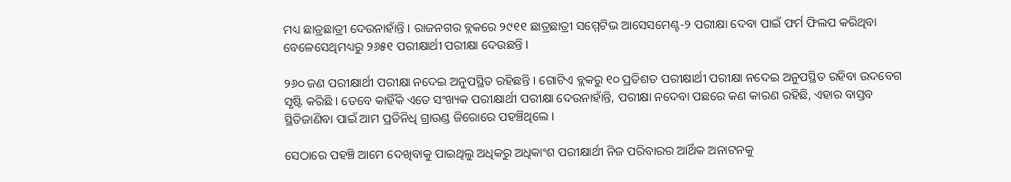ମଧ୍ୟ ଛାତ୍ରଛାତ୍ରୀ ଦେଉନାହାଁନ୍ତି । ରାଜନଗର ବ୍ଲକରେ ୨୯୧୧ ଛାତ୍ରଛାତ୍ରୀ ସମ୍ମେଟିଭ ଆସେସମେଣ୍ଟ-୨ ପରୀକ୍ଷା ଦେବା ପାଇଁ ଫର୍ମ ଫିଲପ କରିଥିବା ବେଳେସେଥିମଧ୍ୟରୁ ୨୬୫୧ ପରୀକ୍ଷାର୍ଥୀ ପରୀକ୍ଷା ଦେଉଛନ୍ତି ।

୨୬୦ ଜଣ ପରୀକ୍ଷାର୍ଥୀ ପରୀକ୍ଷା ନଦେଇ ଅନୁପସ୍ଥିତ ରହିଛନ୍ତି । ଗୋଟିଏ ବ୍ଲକରୁ ୧୦ ପ୍ରତିଶତ ପରୀକ୍ଷାର୍ଥୀ ପରୀକ୍ଷା ନଦେଇ ଅନୁପସ୍ଥିତ ରହିବା ଉଦବେଗ ସୃଷ୍ଟି କରିଛି । ତେବେ କାହିଁକି ଏତେ ସଂଖ୍ୟକ ପରୀକ୍ଷାର୍ଥୀ ପରୀକ୍ଷା ଦେଉନାହାଁନ୍ତି, ପରୀକ୍ଷା ନଦେବା ପଛରେ କଣ କାରଣ ରହିଛି, ଏହାର ବାସ୍ତବ ସ୍ଥିତିଜାଣିବା ପାଇଁ ଆମ ପ୍ରତିନିଧି ଗ୍ରାଉଣ୍ଡ ଜିରୋରେ ପହଞ୍ଚିଥିଲେ ।

ସେଠାରେ ପହଞ୍ଚି ଆମେ ଦେଖିବାକୁ ପାଇଥିଲୁ ଅଧିକରୁ ଅଧିକାଂଶ ପରୀକ୍ଷାର୍ଥୀ ନିଜ ପରିବାରର ଆର୍ଥିକ ଅନାଟନକୁ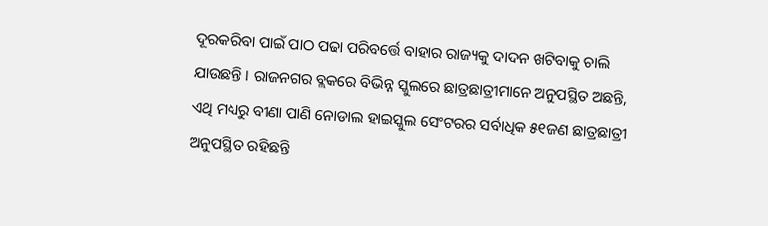ଦୂରକରିବା ପାଇଁ ପାଠ ପଢା ପରିବର୍ତ୍ତେ ବାହାର ରାଜ୍ୟକୁ ଦାଦନ ଖଟିବାକୁ ଚାଲି ଯାଉଛନ୍ତି । ରାଜନଗର ବ୍ଲକରେ ବିଭିନ୍ନ ସ୍କୁଲରେ ଛାତ୍ରଛାତ୍ରୀମାନେ ଅନୁପସ୍ଥିତ ଅଛନ୍ତି, ଏଥି ମଧ୍ୟରୁ ବୀଣା ପାଣି ନୋଡାଲ ହାଇସ୍କୁଲ ସେଂଟରର ସର୍ବାଧିକ ୫୧ଜଣ ଛାତ୍ରଛାତ୍ରୀ ଅନୁପସ୍ଥିତ ରହିଛନ୍ତି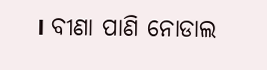। ବୀଣା ପାଣି ନୋଡାଲ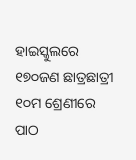ହାଇସ୍କୁଲରେ ୧୭୦ଜଣ ଛାତ୍ରଛାତ୍ରୀ ୧୦ମ ଶ୍ରେଣୀରେ ପାଠ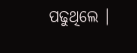ପଢୁଥିଲେ ।